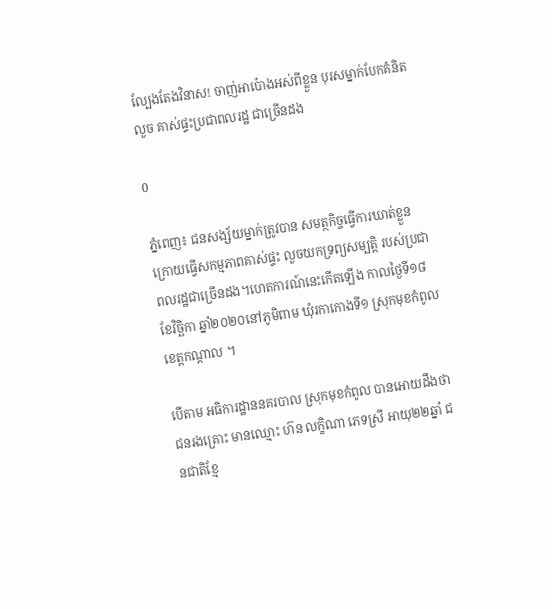ល្បែងតែងវិនាស! ចាញ់អាប៉ោងអស់ពីខ្លួន បុរសម្នាក់បែកគំនិតលួច គាស់ផ្ទះប្រជាពលរដ្ឋ ជាច្រើនដង

0

ភ្នំពេញ៖ ជនសង្ស័យម្នាក់ត្រូវបាន សមត្ថកិច្ចធ្វើការឃាត់ខ្លួន ក្រោយធ្វើសកម្មភាពគាស់ផ្ទះ លួចយកទ្រព្យសម្បត្តិ របស់ប្រជាពលរដ្ឋជាច្រើនដង។ហេតការណ៍នេះកើតឡើង កាលថ្ងៃទី១៨ ខែវិច្ឆិកា ឆ្នាំ២០២០នៅភូមិពាម ឃុំរកាកោងទី១ ស្រុកមុខកំពូល ខេត្តកណ្ដាល ។

បើតាម អធិការដ្ឋាននគរបាល ស្រុកមុខកំពូល បានអោយដឹងថា ជនរងគ្រោះ មានឈ្មោះ ហ៊ន លក្ខិណា ភេទស្រី អាយុ២២ឆ្នាំ ជនជាតិខ្មែ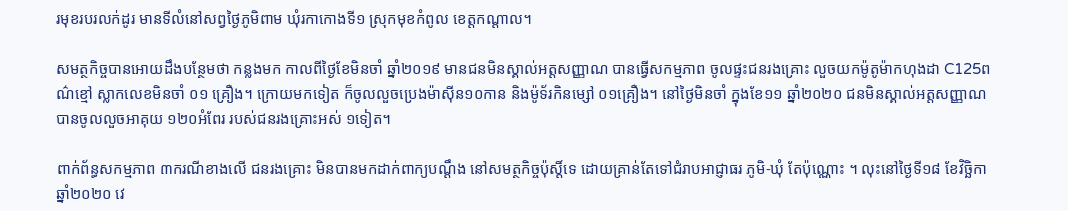រមុខរបរលក់ដូរ មានទីលំនៅសព្វថ្ងៃភូមិពាម ឃុំរកាកោងទី១ ស្រុកមុខកំពូល ខេត្តកណ្ដាល។

សមត្ថកិច្ចបានអោយដឹងបន្ថែមថា កន្លងមក កាលពីថ្ងៃខែមិនចាំ ឆ្នាំ២០១៩ មានជនមិនស្គាល់អត្ដសញ្ញាណ បានធ្វើសកម្មភាព ចូលផ្ទះជនរងគ្រោះ លួចយកម៉ូតូម៉ាកហុងដា C125ពណ៌ខ្មៅ ស្លាកលេខមិនចាំ ០១ គ្រឿង។ ក្រោយមកទៀត ក៏ចូលលួចប្រេងម៉ាស៊ីន១០កាន និងម៉ូទ័រកិនម្សៅ ០១គ្រឿង។ នៅថ្ងៃមិនចាំ ក្នុងខែ១១ ឆ្នាំ២០២០ ជនមិនស្គាល់អត្តសញ្ញាណ បានចូលលួចអាគុយ ១២០អំពែរ របស់ជនរងគ្រោះអស់ ១ទៀត។

ពាក់ព័ន្ធសកម្មភាព ៣ករណីខាងលើ ជនរងគ្រោះ មិនបានមកដាក់ពាក្យបណ្ដឹង នៅសមត្ថកិច្ចប៉ុស្តិ៍ទេ ដោយគ្រាន់តែទៅជំរាបអាជ្ញាធរ ភូមិ-ឃុំ តែប៉ុណ្ណោះ ។ លុះនៅថ្ងៃទី១៨ ខែវិច្ឆិកា ឆ្នាំ២០២០ វេ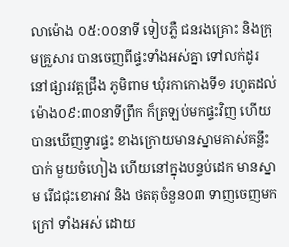លាម៉ោង ០៥:០០នាទី ទៀបភ្លឺ ជនរងគ្រោះ និងក្រុមគ្រួសារ បានចេញពីផ្ទះទាំងអស់គ្នា ទៅលក់ដូរ នៅផ្សារវត្តជ្រឹង ភូមិពាម ឃុំរកាកោងទី១ រហូតដល់ម៉ោង០៩:៣០នាទីព្រឹក ក៏ត្រឡប់មកផ្ទះវិញ ហើយបានឃើញទ្វារផ្ទះ ខាងក្រោយមានស្នាមគាស់គន្លឹះបាក់ មួយចំហៀង ហើយនៅក្នុងបន្ទប់ដេក មានស្នាម រើជជុះខោអាវ និង ថតតុចំនួន០៣ ទាញចេញមកក្រៅ ទាំងអស់ ដោយ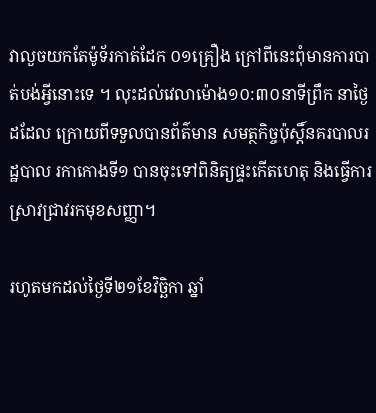វាលួចយកតែម៉ូទ័រកាត់ដែក ០១គ្រឿង ក្រៅពីនេះពុំមានការបាត់បង់អ្វីនោះទេ ។ លុះដល់វេលាម៉ោង១០:៣០នាទីព្រឹក នាថ្ងៃដដែល ក្រោយពីទទួលបានព័ត៌មាន សមត្ថកិច្ចប៉ុស្តិ៍នគរបាលរដ្ឋបាល រកាកោងទី១ បានចុះទៅពិនិត្យផ្ទះកើតហេតុ និងធ្វើការស្រាវជ្រាវរកមុខសញ្ញា។

រហូតមកដល់ថ្ងៃទី២១ខែវិច្ឆិកា ឆ្នាំ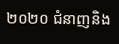២០២០ ជំនាញនិង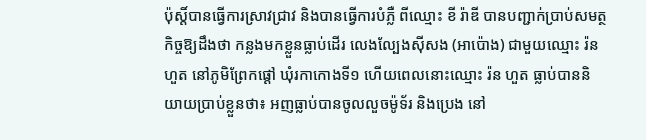ប៉ុស្តិ៍បានធ្វើការស្រាវជ្រាវ និងបានធ្វើការបំភ្លឺ ពីឈ្មោះ ខី រ៉ាឌី បានបញ្ជាក់ប្រាប់សមត្ថកិច្ចឱ្យដឹងថា កន្លងមកខ្លួនធ្លាប់ដើរ លេងល្បែងស៊ីសង (អាប៉ោង) ជាមួយឈ្មោះ រ៉ន ហួត នៅភូមិព្រែកផ្ដៅ ឃុំរកាកោងទី១ ហើយពេលនោះឈ្មោះ រ៉ន ហួត ធ្លាប់បាននិយាយប្រាប់ខ្លួនថា៖ អញធ្លាប់បានចូលលួចម៉ូទ័រ និងប្រេង នៅ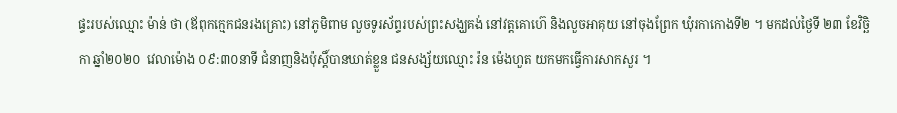ផ្ទះរបស់ឈ្មោះ ម៉ាន់ ថា (ឪពុកក្មេកជនរងគ្រោះ) នៅភូមិពាម លួចទូរស័ព្ទរបស់ព្រះសង្ឃគង់ នៅវត្តគោហ៊េ និងលួចអាគុយ នៅចុងព្រែក ឃុំរកាកោងទី២ ។ មកដល់ថ្ងៃទី ២៣ ខែវិច្ឆិកា ឆ្នាំ២០២០  វេលាម៉ោង ០៩:៣០នាទី ជំនាញនិងប៉ុស្តិ៍បានឃាត់ខ្លួន ជនសង្ស័យឈ្មោះ រ៉ន ម៉េងហួត យកមកធ្វើការសាកសួរ ។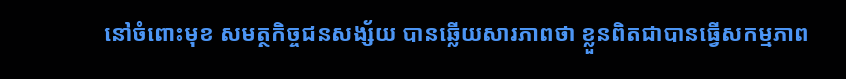នៅចំពោះមុខ សមត្ថកិច្ចជនសង្ស័យ បានឆ្លើយសារភាពថា ខ្លួនពិតជាបានធ្វើសកម្មភាព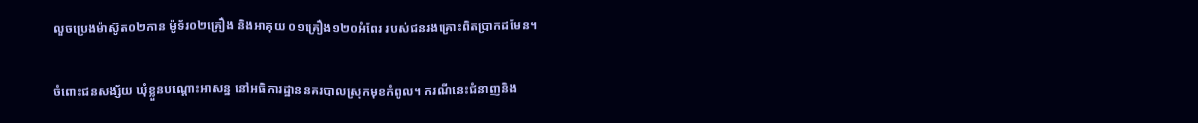លួចប្រេងម៉ាស៊ូត០២កាន ម៉ូទ័រ០២គ្រឿង និងអាគុយ ០១គ្រឿង១២០អំពែរ របស់ជនរងគ្រោះពិតប្រាកដមែន។

ចំពោះជនសង្ស័យ ឃុំខ្លួនបណ្ដោះអាសន្ន នៅអធិការដ្ឋាននគរបាលស្រុកមុខកំពូល។ ករណីនេះជំនាញនិង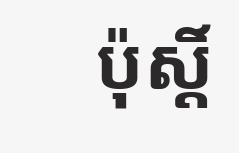ប៉ុស្តិ៍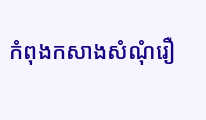កំពុងកសាងសំណុំរឿ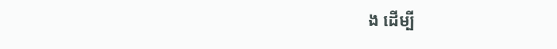ង ដើម្បី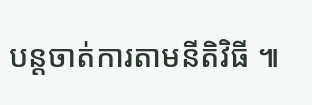បន្តចាត់ការតាមនីតិវិធី ៕